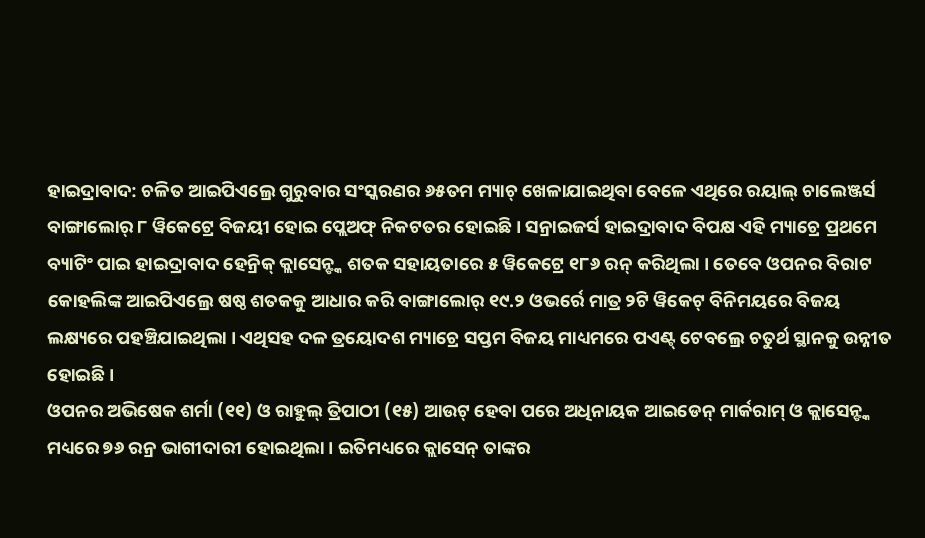ହାଇଦ୍ରାବାଦ: ଚଳିତ ଆଇପିଏଲ୍ରେ ଗୁରୁବାର ସଂସ୍କରଣର ୬୫ତମ ମ୍ୟାଚ୍ ଖେଳାଯାଇଥିବା ବେଳେ ଏଥିରେ ରୟାଲ୍ ଚାଲେଞ୍ଜର୍ସ ବାଙ୍ଗାଲୋର୍ ୮ ୱିକେଟ୍ରେ ବିଜୟୀ ହୋଇ ପ୍ଲେଅଫ୍ ନିକଟତର ହୋଇଛି । ସନ୍ରାଇଜର୍ସ ହାଇଦ୍ରାବାଦ ବିପକ୍ଷ ଏହି ମ୍ୟାଚ୍ରେ ପ୍ରଥମେ ବ୍ୟାଟିଂ ପାଇ ହାଇଦ୍ରାବାଦ ହେନ୍ରିକ୍ କ୍ଲାସେନ୍ଙ୍କ ଶତକ ସହାୟତାରେ ୫ ୱିକେଟ୍ରେ ୧୮୬ ରନ୍ କରିଥିଲା । ତେବେ ଓପନର ବିରାଟ କୋହଲିଙ୍କ ଆଇପିଏଲ୍ରେ ଷଷ୍ଠ ଶତକକୁ ଆଧାର କରି ବାଙ୍ଗାଲୋର୍ ୧୯.୨ ଓଭର୍ରେ ମାତ୍ର ୨ଟି ୱିକେଟ୍ ବିନିମୟରେ ବିଜୟ ଲକ୍ଷ୍ୟରେ ପହଞ୍ଚିଯାଇଥିଲା । ଏଥିସହ ଦଳ ତ୍ରୟୋଦଶ ମ୍ୟାଚ୍ରେ ସପ୍ତମ ବିଜୟ ମାଧ୍ୟମରେ ପଏଣ୍ଟ୍ ଟେବଲ୍ରେ ଚତୁର୍ଥ ସ୍ଥାନକୁ ଉନ୍ନୀତ ହୋଇଛି ।
ଓପନର ଅଭିଷେକ ଶର୍ମା (୧୧) ଓ ରାହୁଲ୍ ତ୍ରିପାଠୀ (୧୫) ଆଉଟ୍ ହେବା ପରେ ଅଧିନାୟକ ଆଇଡେନ୍ ମାର୍କରାମ୍ ଓ କ୍ଲାସେନ୍ଙ୍କ ମଧ୍ୟରେ ୭୬ ରନ୍ର ଭାଗୀଦାରୀ ହୋଇଥିଲା । ଇତିମଧ୍ୟରେ କ୍ଲାସେନ୍ ତାଙ୍କର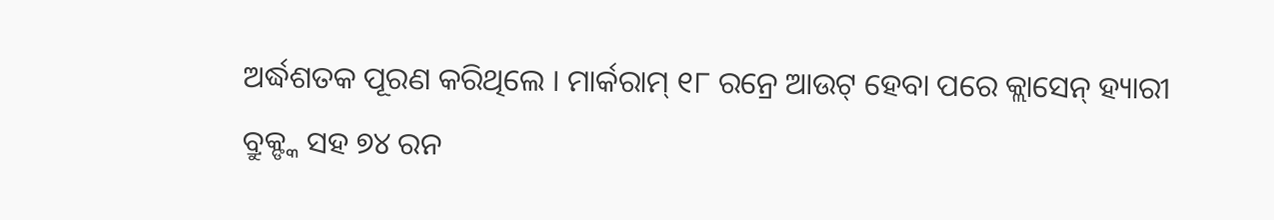ଅର୍ଦ୍ଧଶତକ ପୂରଣ କରିଥିଲେ । ମାର୍କରାମ୍ ୧୮ ରନ୍ରେ ଆଉଟ୍ ହେବା ପରେ କ୍ଲାସେନ୍ ହ୍ୟାରୀ ବ୍ରୁକ୍ଙ୍କ ସହ ୭୪ ରନ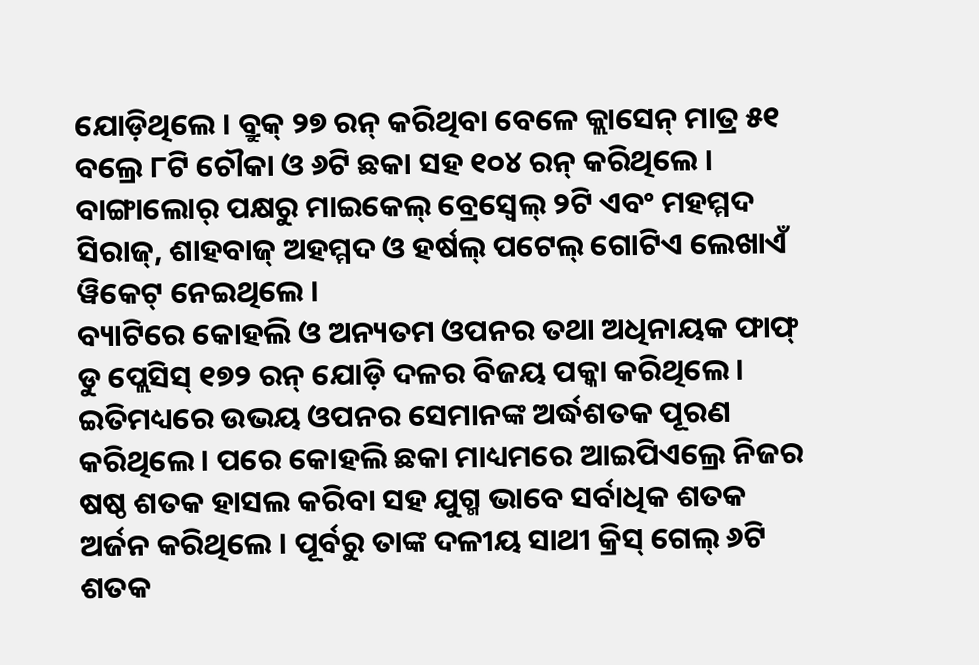ଯୋଡ଼ିଥିଲେ । ବ୍ରୁକ୍ ୨୭ ରନ୍ କରିଥିବା ବେଳେ କ୍ଲାସେନ୍ ମାତ୍ର ୫୧ ବଲ୍ରେ ୮ଟି ଚୌକା ଓ ୬ଟି ଛକା ସହ ୧୦୪ ରନ୍ କରିଥିଲେ । ବାଙ୍ଗାଲୋର୍ ପକ୍ଷରୁ ମାଇକେଲ୍ ବ୍ରେସ୍ୱେଲ୍ ୨ଟି ଏବଂ ମହମ୍ମଦ ସିରାଜ୍, ଶାହବାଜ୍ ଅହମ୍ମଦ ଓ ହର୍ଷଲ୍ ପଟେଲ୍ ଗୋଟିଏ ଲେଖାଏଁ ୱିକେଟ୍ ନେଇଥିଲେ ।
ବ୍ୟାଟିରେ କୋହଲି ଓ ଅନ୍ୟତମ ଓପନର ତଥା ଅଧିନାୟକ ଫାଫ୍ ଡୁ ପ୍ଲେସିସ୍ ୧୭୨ ରନ୍ ଯୋଡ଼ି ଦଳର ବିଜୟ ପକ୍କା କରିଥିଲେ । ଇତିମଧ୍ୟରେ ଉଭୟ ଓପନର ସେମାନଙ୍କ ଅର୍ଦ୍ଧଶତକ ପୂରଣ କରିଥିଲେ । ପରେ କୋହଲି ଛକା ମାଧ୍ୟମରେ ଆଇପିଏଲ୍ରେ ନିଜର ଷଷ୍ଠ ଶତକ ହାସଲ କରିବା ସହ ଯୁଗ୍ମ ଭାବେ ସର୍ବାଧିକ ଶତକ ଅର୍ଜନ କରିଥିଲେ । ପୂର୍ବରୁ ତାଙ୍କ ଦଳୀୟ ସାଥୀ କ୍ରିସ୍ ଗେଲ୍ ୬ଟି ଶତକ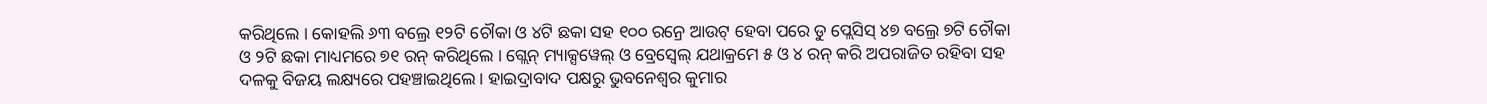କରିଥିଲେ । କୋହଲି ୬୩ ବଲ୍ରେ ୧୨ଟି ଚୌକା ଓ ୪ଟି ଛକା ସହ ୧୦୦ ରନ୍ରେ ଆଉଟ୍ ହେବା ପରେ ଡୁ ପ୍ଲେସିସ୍ ୪୭ ବଲ୍ରେ ୭ଟି ଚୌକା ଓ ୨ଟି ଛକା ମାଧ୍ୟମରେ ୭୧ ରନ୍ କରିଥିଲେ । ଗ୍ଲେନ୍ ମ୍ୟାକ୍ସୱେଲ୍ ଓ ବ୍ରେସ୍ୱେଲ୍ ଯଥାକ୍ରମେ ୫ ଓ ୪ ରନ୍ କରି ଅପରାଜିତ ରହିବା ସହ ଦଳକୁ ବିଜୟ ଲକ୍ଷ୍ୟରେ ପହଞ୍ଚାଇଥିଲେ । ହାଇଦ୍ରାବାଦ ପକ୍ଷରୁ ଭୁବନେଶ୍ୱର କୁମାର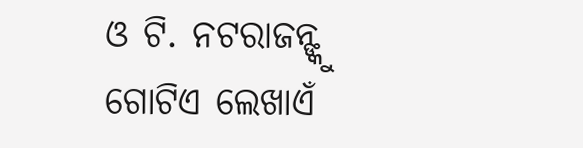ଓ ଟି. ନଟରାଜନ୍ଙ୍କୁ ଗୋଟିଏ ଲେଖାଏଁ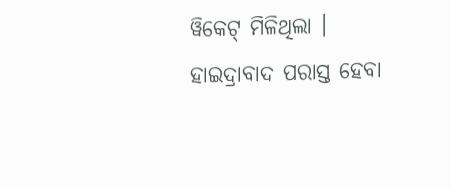ୱିକେଟ୍ ମିଳିଥିଲା । ହାଇଦ୍ରାବାଦ ପରାସ୍ତ ହେବା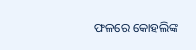ଫଳରେ କୋହଲିଙ୍କ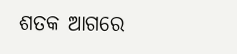ଶତକ ଆଗରେ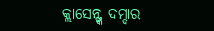କ୍ଲାସେନ୍ଙ୍କ ଦମ୍ଦାର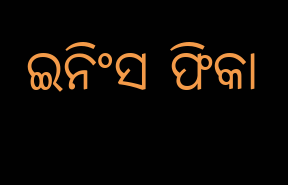ଇନିଂସ ଫିକା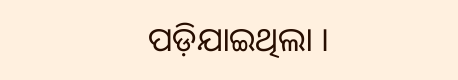ପଡ଼ିଯାଇଥିଲା ।